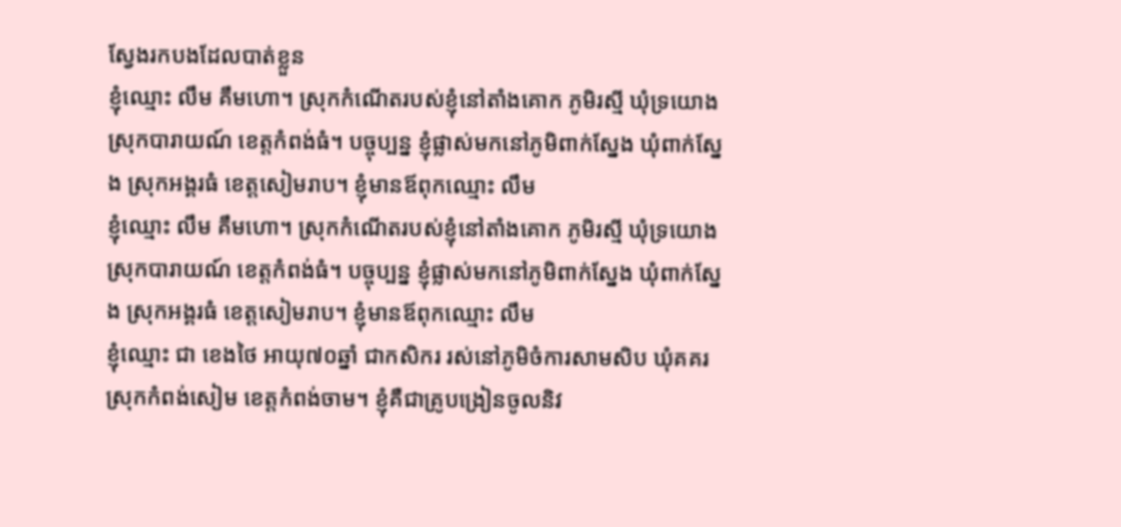ស្វែងរកបងដែលបាត់ខ្លួន
ខ្ញុំឈ្មោះ លឹម គឹមហោ។ ស្រុកកំណើតរបស់ខ្ញុំនៅតាំងគោក ភូមិរស្មី ឃុំទ្រយោង ស្រុកបារាយណ៍ ខេត្តកំពង់ធំ។ បច្ចុប្បន្ន ខ្ញុំផ្លាស់មកនៅភូមិពាក់ស្នែង ឃុំពាក់ស្នែង ស្រុកអង្គរធំ ខេត្តសៀមរាប។ ខ្ញុំមានឪពុកឈ្មោះ លឹម
ខ្ញុំឈ្មោះ លឹម គឹមហោ។ ស្រុកកំណើតរបស់ខ្ញុំនៅតាំងគោក ភូមិរស្មី ឃុំទ្រយោង ស្រុកបារាយណ៍ ខេត្តកំពង់ធំ។ បច្ចុប្បន្ន ខ្ញុំផ្លាស់មកនៅភូមិពាក់ស្នែង ឃុំពាក់ស្នែង ស្រុកអង្គរធំ ខេត្តសៀមរាប។ ខ្ញុំមានឪពុកឈ្មោះ លឹម
ខ្ញុំឈ្មោះ ជា ខេងថៃ អាយុ៧០ឆ្នាំ ជាកសិករ រស់នៅភូមិចំការសាមសិប ឃុំគគរ ស្រុកកំពង់សៀម ខេត្តកំពង់ចាម។ ខ្ញុំគឺជាគ្រូបង្រៀនចូលនិវ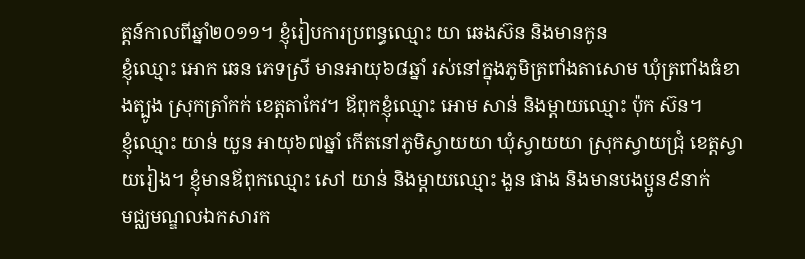ត្តន៍កាលពីឆ្នាំ២០១១។ ខ្ញុំរៀបការប្រពន្ធឈ្មោះ យា ឆេងស៊ន និងមានកូន
ខ្ញុំឈ្មោះ អោក ឆេន ភេទស្រី មានអាយុ៦៨ឆ្នាំ រស់នៅក្នុងភូមិត្រពាំងតាសោម ឃុំត្រពាំងធំខាងត្បូង ស្រុកត្រាំកក់ ខេត្តតាកែវ។ ឪពុកខ្ញុំឈ្មោះ អោម សាន់ និងម្ដាយឈ្មោះ ប៉ុក ស៊ន។
ខ្ញុំឈ្មោះ យាន់ យួន អាយុ៦៧ឆ្នាំ កើតនៅភូមិស្វាយយា ឃុំស្វាយយា ស្រុកស្វាយជ្រុំ ខេត្តស្វាយរៀង។ ខ្ញុំមានឪពុកឈ្មោះ សៅ យាន់ និងម្ដាយឈ្មោះ ងួន ផាង និងមានបងប្អូន៩នាក់
មជ្ឈមណ្ឌលឯកសារក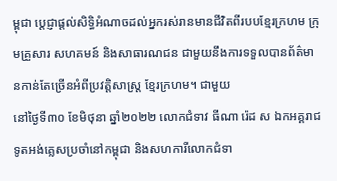ម្ពុជា ប្តេជ្ញាផ្តល់សិទ្ធិអំណាចដល់អ្នករស់រានមានជីវិតពីរបបខ្មែរក្រហម ក្រុមគ្រួសារ សហគមន៍ និងសាធារណជន ជាមួយនឹងការទទួលបានព័ត៌មានកាន់តែច្រើនអំពីប្រវត្តិសាស្ត្រ ខ្មែរក្រហម។ ជាមួយ
នៅថ្ងៃទី៣០ ខែមិថុនា ឆ្នាំ២០២២ លោកជំទាវ ធីណា រ៉េដ ស ឯកអគ្គរាជទូតអង់គ្លេសប្រចាំនៅកម្ពុជា និងសហការីលោកជំទា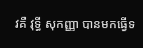វគឺ វុទ្ធី សុកញ្ញា បានមកធ្វើទ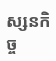ស្សនកិច្ច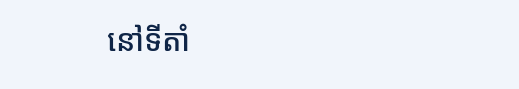នៅទីតាំ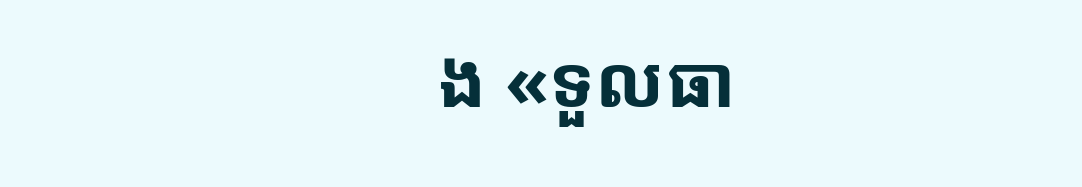ង «ទួលធា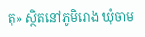តុ» ស្ថិតនៅភូមិរោង ឃុំចាម